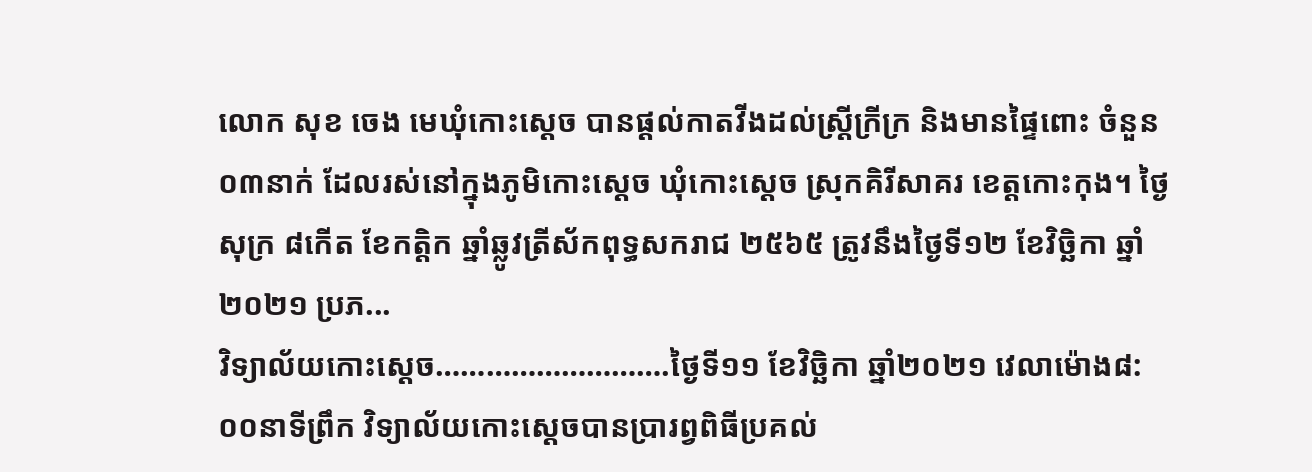លោក សុខ ចេង មេឃុំកោះស្ដេច បានផ្ដល់កាតវីងដល់ស្រ្តីក្រីក្រ និងមានផ្ទៃពោះ ចំនួន០៣នាក់ ដែលរស់នៅក្នុងភូមិកោះស្ដេច ឃុំកោះស្ដេច ស្រុកគិរីសាគរ ខេត្តកោះកុង។ ថ្ងៃសុក្រ ៨កើត ខែកត្តិក ឆ្នាំឆ្លូវត្រីស័កពុទ្ធសករាជ ២៥៦៥ ត្រូវនឹងថ្ងៃទី១២ ខែវិច្ឆិកា ឆ្នាំ២០២១ ប្រភ...
វិទ្យាល័យកោះស្ដេច……………………….ថ្ងៃទី១១ ខែវិច្ឆិកា ឆ្នាំ២០២១ វេលាម៉ោង៨:០០នាទីព្រឹក វិទ្យាល័យកោះស្ដេចបានប្រារព្វពិធីប្រគល់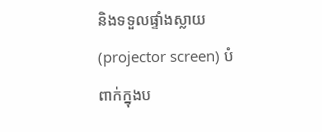និងទទួលផ្ទាំងស្លាយ(projector screen) បំពាក់ក្នុងប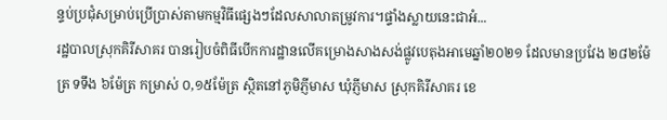ន្ទប់ប្រជុំសម្រាប់ប្រើប្រាស់តាមកម្មវិធីផ្សេងៗដែលសាលាតម្រូវការ។ផ្ទាំងស្លាយនេះជាអំ...
រដ្ឋបាលស្រុកគិរីសាគរ បានរៀបចំពិធីបើកការដ្ឋានលើគម្រោងសាងសង់ផ្លូវបេតុងអាមេឆ្នាំ២០២១ ដែលមានប្រវែង ២៨២ម៉ែត្រ ទទឹង ៦ម៉ែត្រ កម្រាស់ ០,១៥ម៉ែត្រ ស្ថិតនៅភូមិភ្ញីមាស ឃុំភ្ញីមាស ស្រុកគិរីសាគរ ខេ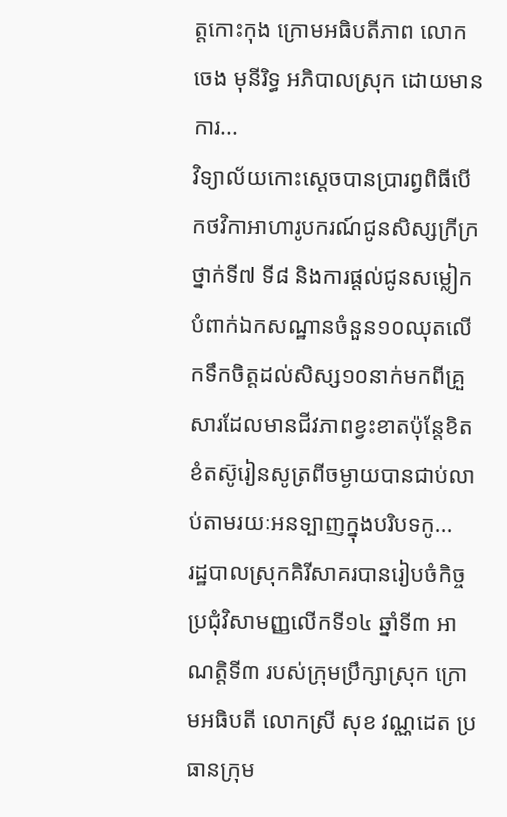ត្តកោះកុង ក្រោមអធិបតីភាព លោក ចេង មុនីរិទ្ធ អភិបាលស្រុក ដោយមានការ...
វិទ្យាល័យកោះស្ដេចបានប្រារព្វពិធីបើកថវិកាអាហារូបករណ៍ជូនសិស្សក្រីក្រថ្នាក់ទី៧ ទី៨ និងការផ្ដល់ជូនសម្លៀកបំពាក់ឯកសណ្ឋានចំនួន១០ឈុតលើកទឹកចិត្តដល់សិស្ស១០នាក់មកពីគ្រួសារដែលមានជីវភាពខ្វះខាតប៉ុន្តែខិតខំតស៊ូរៀនសូត្រពីចម្ងាយបានជាប់លាប់តាមរយៈអនទ្បាញក្នុងបរិបទកូ...
រដ្ឋបាលស្រុកគិរីសាគរបានរៀបចំកិច្ចប្រជុំវិសាមញ្ញលេីកទី១៤ ឆ្នាំទី៣ អាណត្តិទី៣ របស់ក្រុមប្រឹក្សាស្រុក ក្រោមអធិបតី លោកស្រី សុខ វណ្ណដេត ប្រធានក្រុម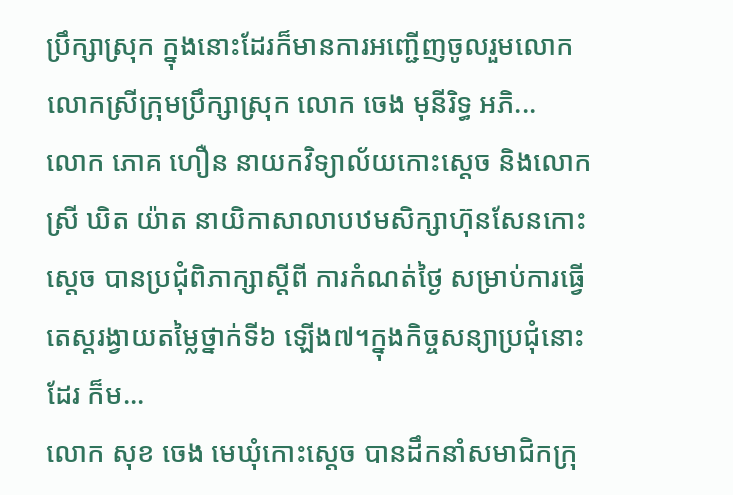ប្រឹក្សាស្រុក ក្នុងនោះដែរក៏មានការអញ្ជើញចូលរួមលោក លោកស្រីក្រុមប្រឹក្សាស្រុក លោក ចេង មុនីរិទ្ធ អភិ...
លោក ភោគ ហឿន នាយកវិទ្យាល័យកោះស្តេច និងលោកស្រី ឃិត យ៉ាត នាយិកាសាលាបឋមសិក្សាហ៊ុនសែនកោះស្តេច បានប្រជុំពិភាក្សាស្តីពី ការកំណត់ថ្ងៃ សម្រាប់ការធ្វើតេស្តរង្វាយតម្លៃថ្នាក់ទី៦ ឡេីង៧។ក្នុងកិច្ចសន្យាប្រជុំនោះដែរ ក៏ម...
លោក សុខ ចេង មេឃុំកោះស្ដេច បានដឹកនាំសមាជិកក្រុ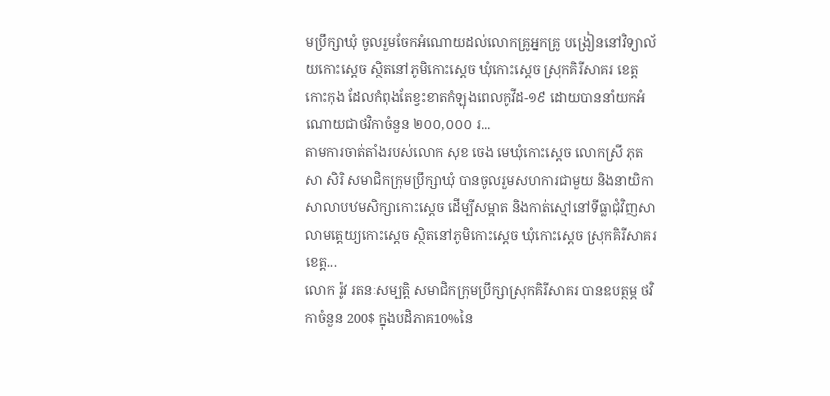មប្រឹក្សាឃុំ ចូលរួមចែកអំណោយដល់លោកគ្រូអ្នកគ្រូ បង្រៀននៅវិទ្យាល័យកោះស្ដេច ស្ថិតនៅភូមិកោះស្ដេច ឃុំកោះស្ដេច ស្រុកគិរីសាគរ ខេត្តកោះកុង ដែលកំពុងតែខ្វះខាតកំឡុងពេលកូវីដ-១៩ ដោយបាននាំយកអំណោយជាថវិកាចំនួន ២០០,០០០ រ...
តាមការចាត់តាំងរបស់លោក សុខ ចេង មេឃុំកោះស្ដេច លោកស្រី ភុតសា សិរិ សមាជិកក្រុមប្រឹក្សាឃុំ បានចូលរួមសហការជាមួយ និងនាយិកាសាលាបឋមសិក្សាកោះស្ដេច ដើម្បីសម្អាត និងកាត់ស្មៅនៅទីធ្លាជុំវិញសាលាមត្តេយ្យកោះស្ដេច ស្ថិតនៅភូមិកោះស្ដេច ឃុំកោះស្ដេច ស្រុកគិរីសាគរ ខេត្ត...
លោក រ៉ូវ រតនៈសម្បត្តិ សមាជិកក្រុមប្រឹក្សាស្រុកគិរីសាគរ បានឧបត្ថម្ភ ថវិកាចំនួន 200$ ក្នុងបដិភាគ10%នៃ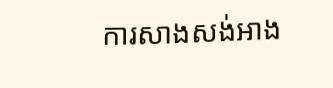ការសាងសង់អាង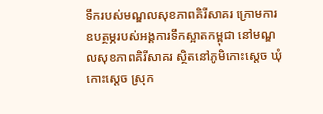ទឹករបស់មណ្ឌលសុខភាពគិរីសាគរ ក្រោមការឧបត្ថម្ភរបស់អង្គការទឹកស្អាតកម្ពុជា នៅមណ្ឌលសុខភាពគិរីសាគរ ស្ថិតនៅភូមិកោះស្ដេច ឃុំកោះស្ដេច ស្រុក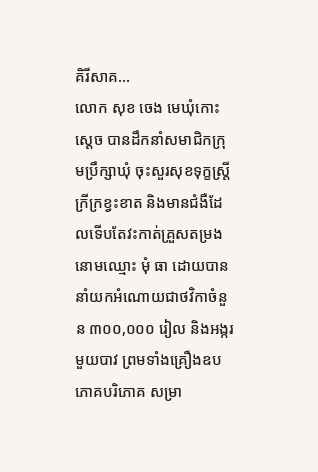គិរីសាគ...
លោក សុខ ចេង មេឃុំកោះស្ដេច បានដឹកនាំសមាជិកក្រុមប្រឹក្សាឃុំ ចុះសួរសុខទុក្ខស្រ្តីក្រីក្រខ្វះខាត និងមានជំងឺដែលទើបតែវះកាត់គ្រួសតម្រងនោមឈ្មោះ មុំ ធា ដោយបាននាំយកអំណោយជាថវិកាចំនួន ៣០០,០០០ រៀល និងអង្ករមួយបាវ ព្រមទាំងគ្រឿងឧបភោគបរិភោគ សម្រា